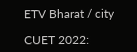ETV Bharat / city

CUET 2022: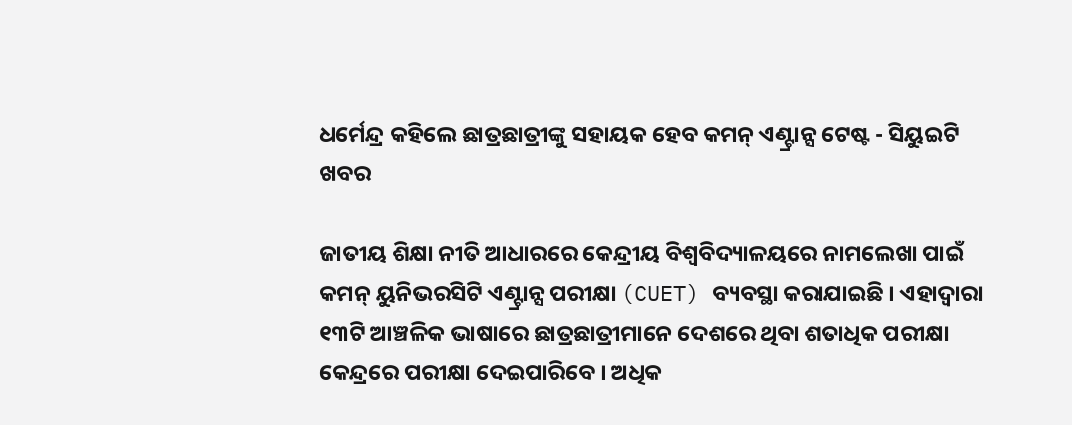ଧର୍ମେନ୍ଦ୍ର କହିଲେ ଛାତ୍ରଛାତ୍ରୀଙ୍କୁ ସହାୟକ ହେବ କମନ୍ ଏଣ୍ଟ୍ରାନ୍ସ ଟେଷ୍ଟ - ସିୟୁଇଟି ଖବର

ଜାତୀୟ ଶିକ୍ଷା ନୀତି ଆଧାରରେ କେନ୍ଦ୍ରୀୟ ବିଶ୍ୱବିଦ୍ୟାଳୟରେ ନାମଲେଖା ପାଇଁ କମନ୍ ୟୁନିଭରସିଟି ଏଣ୍ଟ୍ରାନ୍ସ ପରୀକ୍ଷା (CUET) ବ୍ୟବସ୍ଥା କରାଯାଇଛି । ଏହାଦ୍ୱାରା ୧୩ଟି ଆଞ୍ଚଳିକ ଭାଷାରେ ଛାତ୍ରଛାତ୍ରୀମାନେ ଦେଶରେ ଥିବା ଶତାଧିକ ପରୀକ୍ଷା କେନ୍ଦ୍ରରେ ପରୀକ୍ଷା ଦେଇପାରିବେ । ଅଧିକ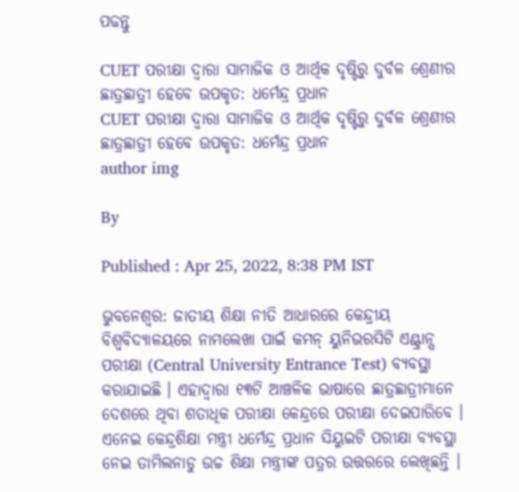ପଢନ୍ତୁ

CUET ପରୀକ୍ଷା ଦ୍ୱାରା ସାମାଜିକ ଓ ଆର୍ଥିକ ଦୃଷ୍ଟିରୁ ଦୁର୍ବଳ ଶ୍ରେଣୀର ଛାତ୍ରଛାତ୍ରୀ ହେବେ ଉପକୃତ: ଧର୍ମେନ୍ଦ୍ର ପ୍ରଧାନ
CUET ପରୀକ୍ଷା ଦ୍ୱାରା ସାମାଜିକ ଓ ଆର୍ଥିକ ଦୃଷ୍ଟିରୁ ଦୁର୍ବଳ ଶ୍ରେଣୀର ଛାତ୍ରଛାତ୍ରୀ ହେବେ ଉପକୃତ: ଧର୍ମେନ୍ଦ୍ର ପ୍ରଧାନ
author img

By

Published : Apr 25, 2022, 8:38 PM IST

ଭୁବନେଶ୍ବର: ଜାତୀୟ ଶିକ୍ଷା ନୀତି ଆଧାରରେ କେନ୍ଦ୍ରୀୟ ବିଶ୍ୱବିଦ୍ୟାଳୟରେ ନାମଲେଖା ପାଇଁ କମନ୍ ୟୁନିଭରସିଟି ଏଣ୍ଟ୍ରାନ୍ସ ପରୀକ୍ଷା (Central University Entrance Test) ବ୍ୟବସ୍ଥା କରାଯାଇଛି । ଏହାଦ୍ୱାରା ୧୩ଟି ଆଞ୍ଚଳିକ ଭାଷାରେ ଛାତ୍ରଛାତ୍ରୀମାନେ ଦେଶରେ ଥିବା ଶତାଧିକ ପରୀକ୍ଷା କେନ୍ଦ୍ରରେ ପରୀକ୍ଷା ଦେଇପାରିବେ । ଏନେଇ କେନ୍ଦ୍ରଶିକ୍ଷା ମନ୍ତ୍ରୀ ଧର୍ମେନ୍ଦ୍ର ପ୍ରଧାନ ସିୟୁଇଟି ପରୀକ୍ଷା ବ୍ୟବସ୍ଥା ନେଇ ତାମିଲନାଡୁ ଉଚ୍ଚ ଶିକ୍ଷା ମନ୍ତ୍ରୀଙ୍କ ପତ୍ରର ଉତ୍ତରରେ ଲେଖିଛନ୍ତି ।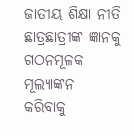ଜାତୀୟ ଶିକ୍ଷା ନୀତି ଛାତ୍ରଛାତ୍ରୀଙ୍କ ଜ୍ଞାନକୁ ଗଠନମୂଳକ ମୂଲ୍ୟାଙ୍କନ କରିବାକୁ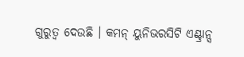ଗୁରୁତ୍ୱ ଦେଉଛି । କମନ୍ ୟୁନିଭରସିଟି ଏଣ୍ଟ୍ରାନ୍ସ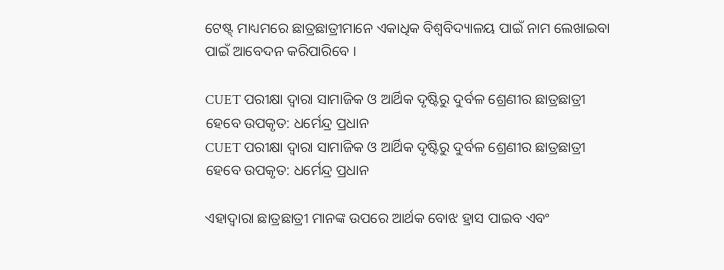ଟେଷ୍ଟ୍ ମାଧ୍ୟମରେ ଛାତ୍ରଛାତ୍ରୀମାନେ ଏକାଧିକ ବିଶ୍ୱବିଦ୍ୟାଳୟ ପାଇଁ ନାମ ଲେଖାଇବା ପାଇଁ ଆବେଦନ କରିପାରିବେ ।

CUET ପରୀକ୍ଷା ଦ୍ୱାରା ସାମାଜିକ ଓ ଆର୍ଥିକ ଦୃଷ୍ଟିରୁ ଦୁର୍ବଳ ଶ୍ରେଣୀର ଛାତ୍ରଛାତ୍ରୀ ହେବେ ଉପକୃତ: ଧର୍ମେନ୍ଦ୍ର ପ୍ରଧାନ
CUET ପରୀକ୍ଷା ଦ୍ୱାରା ସାମାଜିକ ଓ ଆର୍ଥିକ ଦୃଷ୍ଟିରୁ ଦୁର୍ବଳ ଶ୍ରେଣୀର ଛାତ୍ରଛାତ୍ରୀ ହେବେ ଉପକୃତ: ଧର୍ମେନ୍ଦ୍ର ପ୍ରଧାନ

ଏହାଦ୍ୱାରା ଛାତ୍ରଛାତ୍ରୀ ମାନଙ୍କ ଉପରେ ଆର୍ଥକ ବୋଝ ହ୍ରାସ ପାଇବ ଏବଂ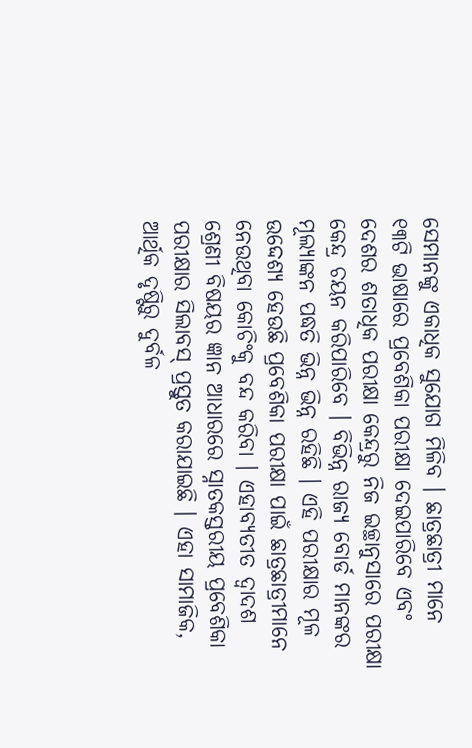ସେମାନଙ୍କୁ ଏକାଧିକ ସୁଯୋଗ ମିଳିବ । ଛାତ୍ରଛାତ୍ରୀ ମାନେ ୧୩ଟି ଭାଷାରେ ପ୍ରବେଶିକା ପରୀକ୍ଷା ଦେଇପାରିବେ ଏବଂ ଦେଶର ଶତାଧିକ ପରୀକ୍ଷା କେନ୍ଦ୍ରରୁ ନିଜ ଇଚ୍ଛାନୁସାରେ ପରୀକ୍ଷା କେନ୍ଦ୍ର ଚୟନ କରିପାରିବେ । ବିଭିନ୍ନ ରାଜ୍ୟ ବୋର୍ଡ ମାନଙ୍କର ମୂଲ୍ୟାଙ୍କନ ପଦ୍ଧତି ଭିନ୍ନ ଭିନ୍ନ ରହିଛି । ଏହି ପରୀକ୍ଷାର ମୂଳ ଉଦ୍ଦେଶ୍ୟ ହେଉଛି ପ୍ରବେଶିକା ପରୀକ୍ଷା ପାଇଁ ଛାତ୍ରଛାତ୍ରୀମାନେ ନେଉଥିବା କୋଚିଂକୁ ବନ୍ଦ କରିବା । ଏହାବ୍ୟତୀତ ଦ୍ୱାଦଶ ଶ୍ରେଣୀ ବିଷୟର ଜ୍ଞାନ ଆଧାରରେ ସ୍ନାତକସ୍ତରୀୟ ପ୍ରବେଶିକା ପରୀକ୍ଷାର ସିଲାବସ୍ ପ୍ରସ୍ତୁତ କରାଯାଇଛି । ଏହା ସାମାଜିକ, ଆର୍ଥିକ ଦୃଷ୍ଟିରୁ ଦୁର୍ବଳ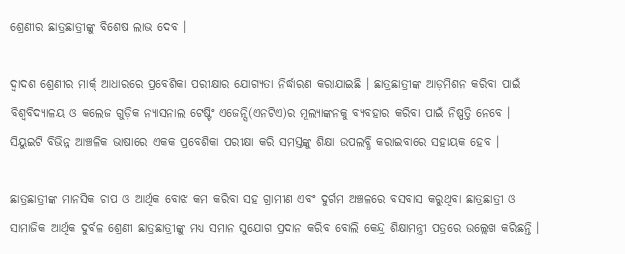ଶ୍ରେଣୀର ଛାତ୍ରଛାତ୍ରୀଙ୍କୁ ବିଶେଷ ଲାଭ ଦେବ ।

ଦ୍ୱାଦଶ ଶ୍ରେଣୀର ମାର୍କ୍ ଆଧାରରେ ପ୍ରବେଶିକା ପରୀକ୍ଷାର ଯୋଗ୍ୟତା ନିର୍ଦ୍ଧାରଣ କରାଯାଇଛି । ଛାତ୍ରଛାତ୍ରୀଙ୍କ ଆଡ଼ମିଶନ କରିବା ପାଇଁ ବିଶ୍ୱବିଦ୍ୟାଳୟ ଓ କଲେଜ ଗୁଡ଼ିକ ନ୍ୟାସନାଲ ଟେଷ୍ଟିଂ ଏଜେନ୍ସି(ଏନଟିଏ)ର ମୂଲ୍ୟାଙ୍କନକୁ ବ୍ୟବହାର କରିବା ପାଇଁ ନିଷ୍ପତ୍ତି ନେବେ । ସିୟୁଇଟି ବିଭିନ୍ନ ଆଞ୍ଚଳିକ ଭାଷାରେ ଏକକ ପ୍ରବେଶିକା ପରୀକ୍ଷା କରି ସମସ୍ତଙ୍କୁ ଶିକ୍ଷା ଉପଲବ୍ଧି କରାଇବାରେ ସହାୟକ ହେବ ।

ଛାତ୍ରଛାତ୍ରୀଙ୍କ ମାନସିକ ଚାପ ଓ ଆର୍ଥିକ ବୋଝ କମ କରିବା ସହ ଗ୍ରାମୀଣ ଏବଂ ଦୁର୍ଗମ ଅଞ୍ଚଳରେ ବସବାସ କରୁଥିବା ଛାତ୍ରଛାତ୍ରୀ ଓ ସାମାଜିକ ଆର୍ଥିକ ଦୁର୍ବଳ ଶ୍ରେଣୀ ଛାତ୍ରଛାତ୍ରୀଙ୍କୁ ମଧ୍ୟ ସମାନ ସୁଯୋଗ ପ୍ରଦାନ କରିବ ବୋଲି କେନ୍ଦ୍ର ଶିକ୍ଷାମନ୍ତ୍ରୀ ପତ୍ରରେ ଉଲ୍ଲେଖ କରିଛନ୍ତି ।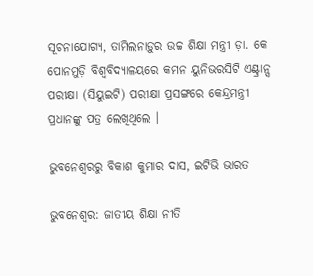ସୂଚନାଯୋଗ୍ୟ, ତାମିଲନାଡ଼ୁର ଉଚ୍ଚ ଶିକ୍ଷା ମନ୍ତ୍ରୀ ଡ଼ା. କେ ପୋନମୁଡ଼ି ବିଶ୍ୱବିଦ୍ୟାଳୟରେ କମନ ୟୁନିଭରସିଟି ଏଣ୍ଟ୍ରାନ୍ସ ପରୀକ୍ଷା (ସିୟୁଇଟି) ପରୀକ୍ଷା ପ୍ରସଙ୍ଗରେ କେନ୍ଦ୍ରମନ୍ତ୍ରୀ ପ୍ରଧାନଙ୍କୁ ପତ୍ର ଲେଖିଥିଲେ ।

ଭୁବନେଶ୍ବରରୁ ବିକାଶ କୁମାର ଦାସ, ଇଟିଭି ଭାରତ

ଭୁବନେଶ୍ବର: ଜାତୀୟ ଶିକ୍ଷା ନୀତି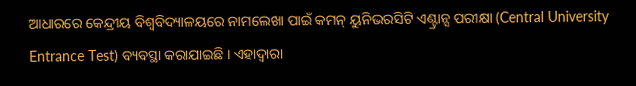ଆଧାରରେ କେନ୍ଦ୍ରୀୟ ବିଶ୍ୱବିଦ୍ୟାଳୟରେ ନାମଲେଖା ପାଇଁ କମନ୍ ୟୁନିଭରସିଟି ଏଣ୍ଟ୍ରାନ୍ସ ପରୀକ୍ଷା (Central University Entrance Test) ବ୍ୟବସ୍ଥା କରାଯାଇଛି । ଏହାଦ୍ୱାରା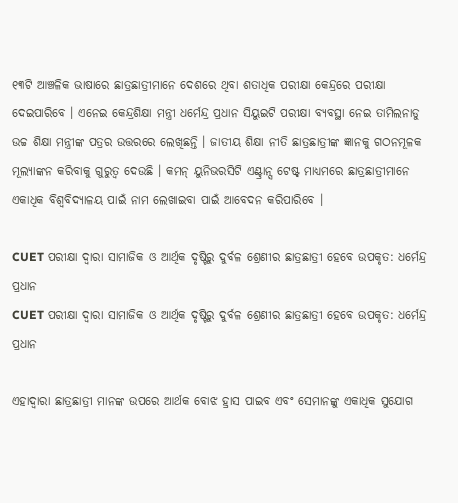୧୩ଟି ଆଞ୍ଚଳିକ ଭାଷାରେ ଛାତ୍ରଛାତ୍ରୀମାନେ ଦେଶରେ ଥିବା ଶତାଧିକ ପରୀକ୍ଷା କେନ୍ଦ୍ରରେ ପରୀକ୍ଷା ଦେଇପାରିବେ । ଏନେଇ କେନ୍ଦ୍ରଶିକ୍ଷା ମନ୍ତ୍ରୀ ଧର୍ମେନ୍ଦ୍ର ପ୍ରଧାନ ସିୟୁଇଟି ପରୀକ୍ଷା ବ୍ୟବସ୍ଥା ନେଇ ତାମିଲନାଡୁ ଉଚ୍ଚ ଶିକ୍ଷା ମନ୍ତ୍ରୀଙ୍କ ପତ୍ରର ଉତ୍ତରରେ ଲେଖିଛନ୍ତି । ଜାତୀୟ ଶିକ୍ଷା ନୀତି ଛାତ୍ରଛାତ୍ରୀଙ୍କ ଜ୍ଞାନକୁ ଗଠନମୂଳକ ମୂଲ୍ୟାଙ୍କନ କରିବାକୁ ଗୁରୁତ୍ୱ ଦେଉଛି । କମନ୍ ୟୁନିଭରସିଟି ଏଣ୍ଟ୍ରାନ୍ସ ଟେଷ୍ଟ୍ ମାଧ୍ୟମରେ ଛାତ୍ରଛାତ୍ରୀମାନେ ଏକାଧିକ ବିଶ୍ୱବିଦ୍ୟାଳୟ ପାଇଁ ନାମ ଲେଖାଇବା ପାଇଁ ଆବେଦନ କରିପାରିବେ ।

CUET ପରୀକ୍ଷା ଦ୍ୱାରା ସାମାଜିକ ଓ ଆର୍ଥିକ ଦୃଷ୍ଟିରୁ ଦୁର୍ବଳ ଶ୍ରେଣୀର ଛାତ୍ରଛାତ୍ରୀ ହେବେ ଉପକୃତ: ଧର୍ମେନ୍ଦ୍ର ପ୍ରଧାନ
CUET ପରୀକ୍ଷା ଦ୍ୱାରା ସାମାଜିକ ଓ ଆର୍ଥିକ ଦୃଷ୍ଟିରୁ ଦୁର୍ବଳ ଶ୍ରେଣୀର ଛାତ୍ରଛାତ୍ରୀ ହେବେ ଉପକୃତ: ଧର୍ମେନ୍ଦ୍ର ପ୍ରଧାନ

ଏହାଦ୍ୱାରା ଛାତ୍ରଛାତ୍ରୀ ମାନଙ୍କ ଉପରେ ଆର୍ଥକ ବୋଝ ହ୍ରାସ ପାଇବ ଏବଂ ସେମାନଙ୍କୁ ଏକାଧିକ ସୁଯୋଗ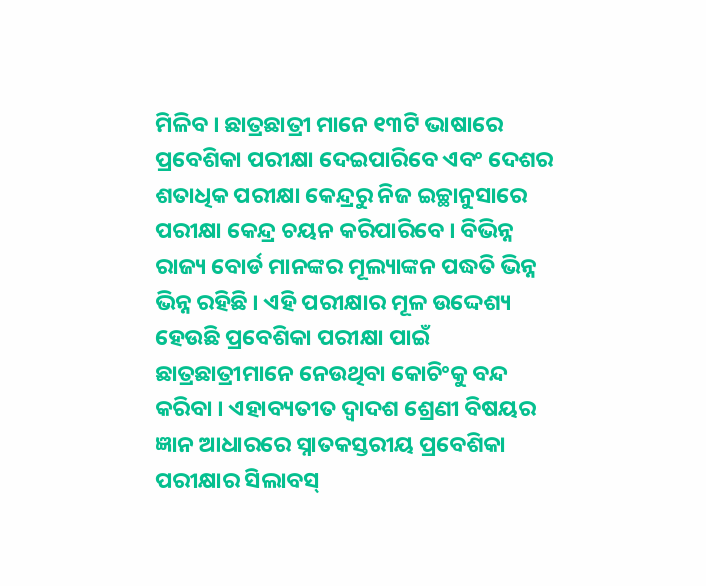ମିଳିବ । ଛାତ୍ରଛାତ୍ରୀ ମାନେ ୧୩ଟି ଭାଷାରେ ପ୍ରବେଶିକା ପରୀକ୍ଷା ଦେଇପାରିବେ ଏବଂ ଦେଶର ଶତାଧିକ ପରୀକ୍ଷା କେନ୍ଦ୍ରରୁ ନିଜ ଇଚ୍ଛାନୁସାରେ ପରୀକ୍ଷା କେନ୍ଦ୍ର ଚୟନ କରିପାରିବେ । ବିଭିନ୍ନ ରାଜ୍ୟ ବୋର୍ଡ ମାନଙ୍କର ମୂଲ୍ୟାଙ୍କନ ପଦ୍ଧତି ଭିନ୍ନ ଭିନ୍ନ ରହିଛି । ଏହି ପରୀକ୍ଷାର ମୂଳ ଉଦ୍ଦେଶ୍ୟ ହେଉଛି ପ୍ରବେଶିକା ପରୀକ୍ଷା ପାଇଁ ଛାତ୍ରଛାତ୍ରୀମାନେ ନେଉଥିବା କୋଚିଂକୁ ବନ୍ଦ କରିବା । ଏହାବ୍ୟତୀତ ଦ୍ୱାଦଶ ଶ୍ରେଣୀ ବିଷୟର ଜ୍ଞାନ ଆଧାରରେ ସ୍ନାତକସ୍ତରୀୟ ପ୍ରବେଶିକା ପରୀକ୍ଷାର ସିଲାବସ୍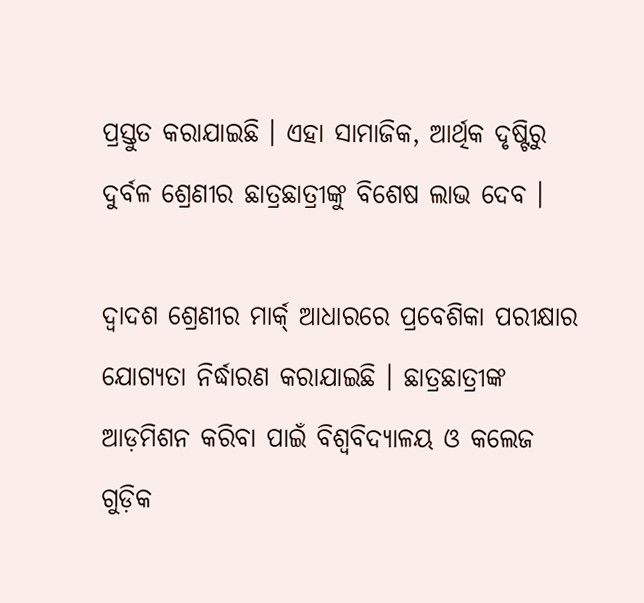ପ୍ରସ୍ତୁତ କରାଯାଇଛି । ଏହା ସାମାଜିକ, ଆର୍ଥିକ ଦୃଷ୍ଟିରୁ ଦୁର୍ବଳ ଶ୍ରେଣୀର ଛାତ୍ରଛାତ୍ରୀଙ୍କୁ ବିଶେଷ ଲାଭ ଦେବ ।

ଦ୍ୱାଦଶ ଶ୍ରେଣୀର ମାର୍କ୍ ଆଧାରରେ ପ୍ରବେଶିକା ପରୀକ୍ଷାର ଯୋଗ୍ୟତା ନିର୍ଦ୍ଧାରଣ କରାଯାଇଛି । ଛାତ୍ରଛାତ୍ରୀଙ୍କ ଆଡ଼ମିଶନ କରିବା ପାଇଁ ବିଶ୍ୱବିଦ୍ୟାଳୟ ଓ କଲେଜ ଗୁଡ଼ିକ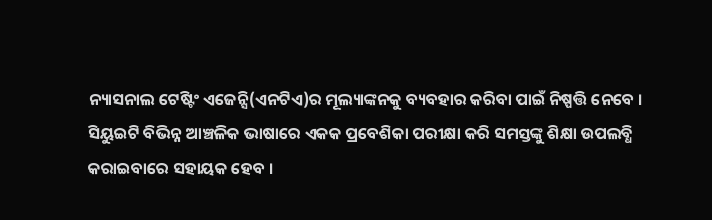ନ୍ୟାସନାଲ ଟେଷ୍ଟିଂ ଏଜେନ୍ସି(ଏନଟିଏ)ର ମୂଲ୍ୟାଙ୍କନକୁ ବ୍ୟବହାର କରିବା ପାଇଁ ନିଷ୍ପତ୍ତି ନେବେ । ସିୟୁଇଟି ବିଭିନ୍ନ ଆଞ୍ଚଳିକ ଭାଷାରେ ଏକକ ପ୍ରବେଶିକା ପରୀକ୍ଷା କରି ସମସ୍ତଙ୍କୁ ଶିକ୍ଷା ଉପଲବ୍ଧି କରାଇବାରେ ସହାୟକ ହେବ ।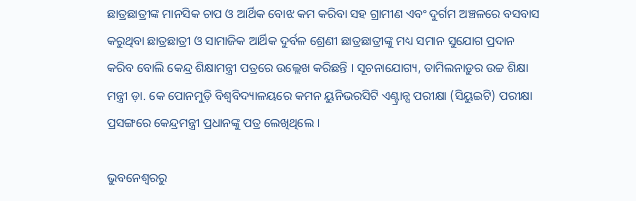ଛାତ୍ରଛାତ୍ରୀଙ୍କ ମାନସିକ ଚାପ ଓ ଆର୍ଥିକ ବୋଝ କମ କରିବା ସହ ଗ୍ରାମୀଣ ଏବଂ ଦୁର୍ଗମ ଅଞ୍ଚଳରେ ବସବାସ କରୁଥିବା ଛାତ୍ରଛାତ୍ରୀ ଓ ସାମାଜିକ ଆର୍ଥିକ ଦୁର୍ବଳ ଶ୍ରେଣୀ ଛାତ୍ରଛାତ୍ରୀଙ୍କୁ ମଧ୍ୟ ସମାନ ସୁଯୋଗ ପ୍ରଦାନ କରିବ ବୋଲି କେନ୍ଦ୍ର ଶିକ୍ଷାମନ୍ତ୍ରୀ ପତ୍ରରେ ଉଲ୍ଲେଖ କରିଛନ୍ତି । ସୂଚନାଯୋଗ୍ୟ, ତାମିଲନାଡ଼ୁର ଉଚ୍ଚ ଶିକ୍ଷା ମନ୍ତ୍ରୀ ଡ଼ା. କେ ପୋନମୁଡ଼ି ବିଶ୍ୱବିଦ୍ୟାଳୟରେ କମନ ୟୁନିଭରସିଟି ଏଣ୍ଟ୍ରାନ୍ସ ପରୀକ୍ଷା (ସିୟୁଇଟି) ପରୀକ୍ଷା ପ୍ରସଙ୍ଗରେ କେନ୍ଦ୍ରମନ୍ତ୍ରୀ ପ୍ରଧାନଙ୍କୁ ପତ୍ର ଲେଖିଥିଲେ ।

ଭୁବନେଶ୍ବରରୁ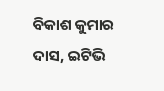ବିକାଶ କୁମାର ଦାସ, ଇଟିଭି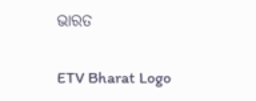ଭାରତ

ETV Bharat Logo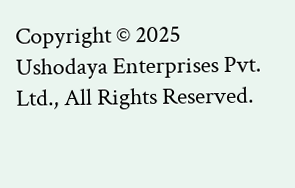Copyright © 2025 Ushodaya Enterprises Pvt. Ltd., All Rights Reserved.